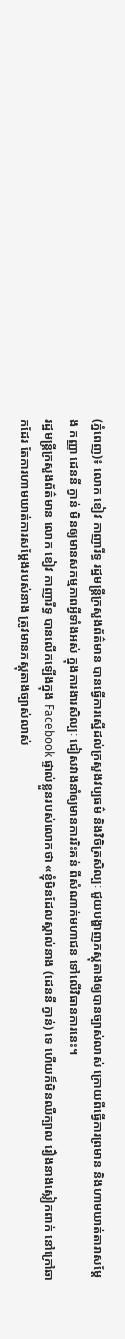(ភ្នំពេញ)៖ លោក ខៀវ កាញារីទ្ធ រដ្ឋមន្រ្តីក្រសួងព័ត៌មាន បានធ្វើការស្នើដល់ក្រសួងវប្បធម៌ និងវិចិត្រសិល្បៈ ជួយបង្ហាញភស្តុតាងឲ្យបានច្បាស់លាស់ ក្រោយពីធ្វើការព្រមាន និងហាមឃាត់តារាសម្ដែង កញ្ញា ដេននី ក្វាន់ មិនឲ្យមានសកម្មភាពអ្វីទាំងអស់ ក្នុងការងារសិល្បៈ ជៀសវាងនាំឲ្យមានការរិះគន់ ពីសំណាក់មហាជន ទៅលើវិធានការនេះ។
រដ្ឋមន្រ្តីក្រសួងព័ត៌មាន លោក ខៀវ កាញារីទ្ធ បានលើកឡើងក្នុង Facebook ផ្ទាល់ខ្លួនរបស់លោកថា «ខ្ញុំមិនដែលស្គាល់នាង (ដេននី ក្វាន់) ទេ ហើយក៏មិនឈឺក្បាល រឿងនាងស្លៀកពាក់ នៅក្រៅឆាកដែរ តែការហាមឃាត់ការសម្ដែងរបស់នាង ត្រូវមានភស្តុតាងច្បាស់លាស់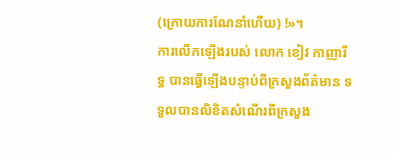(ក្រោយការណែនាំហើយ) !»។
ការលើកឡើងរបស់ លោក ខៀវ កាញារីទ្ធ បានធ្វើឡើងបន្ទាប់ពីក្រសួងព័ត៌មាន ទទួលបានលិខិតសំណើរពីក្រសួង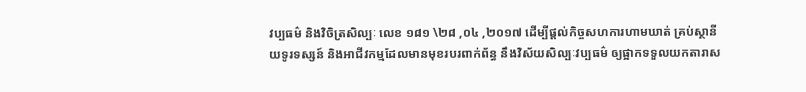វប្បធម៌ និងវិចិត្រសិល្បៈ លេខ ១៨១ \២៨ ,០៤ ,២០១៧ ដើម្បីផ្ដល់កិច្ចសហការហាមឃាត់ គ្រប់ស្ថានីយទូរទស្សន៍ និងអាជីវកម្មដែលមានមុខរបរពាក់ព័ន្ធ នឹងវិស័យសិល្បៈវប្បធម៌ ឲ្យផ្អាកទទួលយកតារាស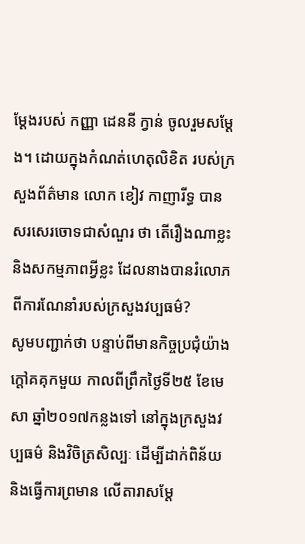ម្ដែងរបស់ កញ្ញា ដេននី ក្វាន់ ចូលរួមសម្ដែង។ ដោយក្នុងកំណត់ហេតុលិខិត របស់ក្រសួងព័ត៌មាន លោក ខៀវ កាញារីទ្ធ បានសរសេរចោទជាសំណួរ ថា តើរឿងណាខ្លះ និងសកម្មភាពអ្វីខ្លះ ដែលនាងបានរំលោភ ពីការណែនាំរបស់ក្រសួងវប្បធម៌?
សូមបញ្ជាក់ថា បន្ទាប់ពីមានកិច្ចប្រជុំយ៉ាងក្ដៅគគុកមួយ កាលពីព្រឹកថ្ងៃទី២៥ ខែមេសា ឆ្នាំ២០១៧កន្លងទៅ នៅក្នុងក្រសួងវប្បធម៌ និងវិចិត្រសិល្បៈ ដើម្បីដាក់ពិន័យ និងធ្វើការព្រមាន លើតារាសម្ដែ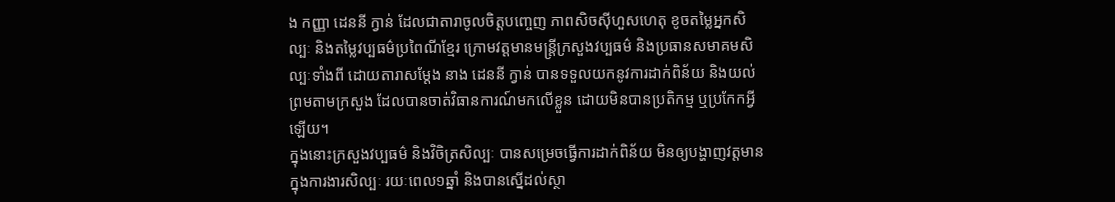ង កញ្ញា ដេននី ក្វាន់ ដែលជាតារាចូលចិត្តបញ្ចេញ ភាពសិចស៊ីហួសហេតុ ខូចតម្លៃអ្នកសិល្បៈ និងតម្លៃវប្បធម៌ប្រពៃណីខ្មែរ ក្រោមវត្តមានមន្ត្រីក្រសួងវប្បធម៌ និងប្រធានសមាគមសិល្បៈទាំងពី ដោយតារាសម្ដែង នាង ដេននី ក្វាន់ បានទទួលយកនូវការដាក់ពិន័យ និងយល់ព្រមតាមក្រសួង ដែលបានចាត់វិធានការណ៍មកលើខ្លួន ដោយមិនបានប្រតិកម្ម ឬប្រកែកអ្វីឡើយ។
ក្នុងនោះក្រសួងវប្បធម៌ និងវិចិត្រសិល្បៈ បានសម្រេចធ្វើការដាក់ពិន័យ មិនឲ្យបង្ហាញវត្តមាន ក្នុងការងារសិល្បៈ រយៈពេល១ឆ្នាំ និងបានស្នើដល់ស្ថា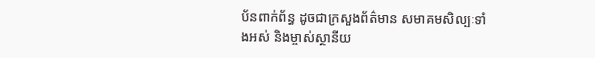ប័នពាក់ព័ន្ធ ដូចជាក្រសួងព័ត៌មាន សមាគមសិល្បៈទាំងអស់ និងម្ចាស់ស្ថានីយ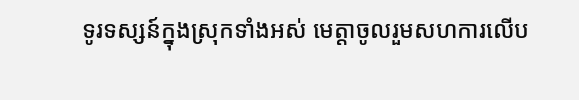ទូរទស្សន៍ក្នុងស្រុកទាំងអស់ មេត្តាចូលរួមសហការលើប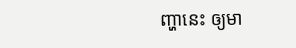ញ្ហានេះ ឲ្យមា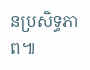នប្រសិទ្ធភាព៕